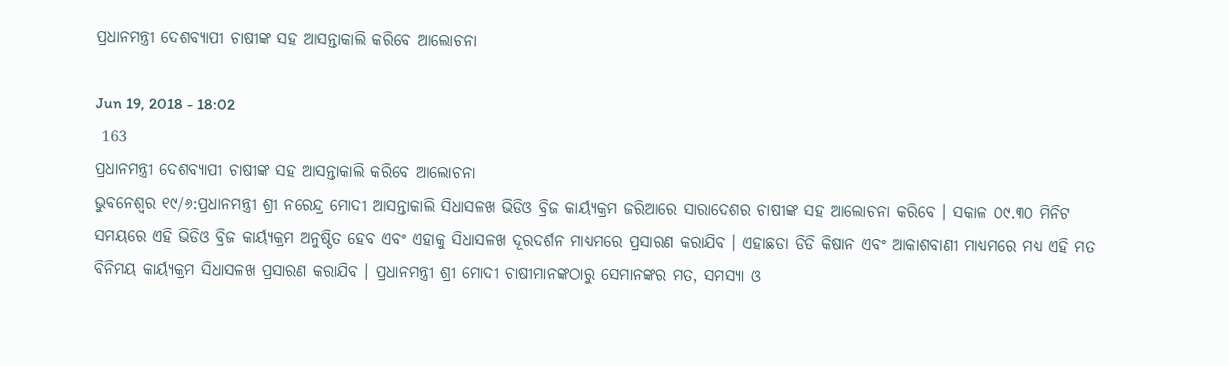ପ୍ରଧାନମନ୍ତ୍ରୀ ଦେଶବ୍ୟାପୀ ଚାଷୀଙ୍କ ସହ ଆସନ୍ତାକାଲି କରିବେ ଆଲୋଚନା

Jun 19, 2018 - 18:02
 163
ପ୍ରଧାନମନ୍ତ୍ରୀ ଦେଶବ୍ୟାପୀ ଚାଷୀଙ୍କ ସହ ଆସନ୍ତାକାଲି କରିବେ ଆଲୋଚନା
ଭୁବନେଶ୍ୱର ୧୯/୬:ପ୍ରଧାନମନ୍ତ୍ରୀ ଶ୍ରୀ ନରେନ୍ଦ୍ର ମୋଦୀ ଆସନ୍ତାକାଲି ସିଧାସଳଖ ଭିଡିଓ ବ୍ରିଜ କାର୍ୟ୍ୟକ୍ରମ ଜରିଆରେ ସାରାଦେଶର ଚାଷୀଙ୍କ ସହ ଆଲୋଚନା କରିବେ । ସକାଳ ୦୯.୩୦ ମିନିଟ ସମୟରେ ଏହି ଭିଡିଓ ବ୍ରିଜ କାର୍ୟ୍ୟକ୍ରମ ଅନୁଷ୍ଠିତ ହେବ ଏବଂ ଏହାକୁ ସିଧାସଳଖ ଦୂରଦର୍ଶନ ମାଧ୍ୟମରେ ପ୍ରସାରଣ କରାଯିବ । ଏହାଛଡା ଡିଡି କିଷାନ ଏବଂ ଆକାଶବାଣୀ ମାଧ୍ୟମରେ ମଧ୍ୟ ଏହି ମତ ବିନିମୟ କାର୍ୟ୍ୟକ୍ରମ ସିଧାସଳଖ ପ୍ରସାରଣ କରାଯିବ । ପ୍ରଧାନମନ୍ତ୍ରୀ ଶ୍ରୀ ମୋଦୀ ଚାଷୀମାନଙ୍କଠାରୁ ସେମାନଙ୍କର ମତ, ସମସ୍ୟା ଓ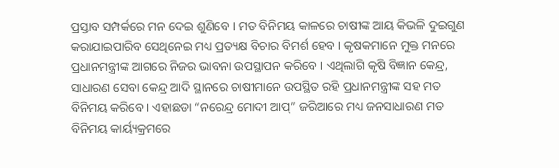ପ୍ରସ୍ତାବ ସମ୍ପର୍କରେ ମନ ଦେଇ ଶୁଣିବେ । ମତ ବିନିମୟ କାଳରେ ଚାଷୀଙ୍କ ଆୟ କିଭଳି ଦୁଇଗୁଣ କରାଯାଇପାରିବ ସେଥିନେଇ ମଧ୍ୟ ପ୍ରତ୍ୟକ୍ଷ ବିଚାର ବିମର୍ଶ ହେବ । କୃଷକମାନେ ମୁକ୍ତ ମନରେ ପ୍ରଧାନମନ୍ତ୍ରୀଙ୍କ ଆଗରେ ନିଜର ଭାବନା ଉପସ୍ଥାପନ କରିବେ । ଏଥିଲାଗି କୃଷି ବିଜ୍ଞାନ କେନ୍ଦ୍ର, ସାଧାରଣ ସେବା କେନ୍ଦ୍ର ଆଦି ସ୍ଥାନରେ ଚାଷୀମାନେ ଉପସ୍ଥିତ ରହି ପ୍ରଧାନମନ୍ତ୍ରୀଙ୍କ ସହ ମତ ବିନିମୟ କରିବେ । ଏହାଛଡା “ନରେନ୍ଦ୍ର ମୋଦୀ ଆପ୍” ଜରିଆରେ ମଧ୍ୟ ଜନସାଧାରଣ ମତ ବିନିମୟ କାର୍ୟ୍ୟକ୍ରମରେ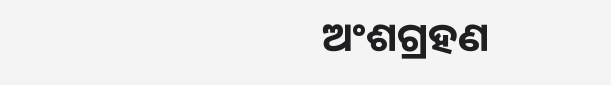ଅଂଶଗ୍ରହଣ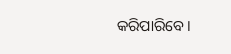କରିପାରିବେ ।